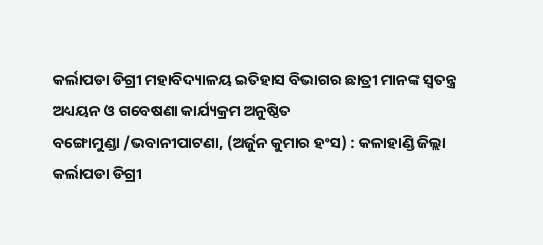କର୍ଲାପଡା ଡିଗ୍ରୀ ମହାବିଦ୍ୟାଳୟ ଇତିହାସ ବିଭାଗର ଛାତ୍ରୀ ମାନଙ୍କ ସ୍ୱତନ୍ତ୍ର ଅଧ୍ୟୟନ ଓ ଗବେଷଣା କାର୍ଯ୍ୟକ୍ରମ ଅନୁଷ୍ଠିତ
ବଙ୍ଗୋମୁଣ୍ଡା /ଭବାନୀପାଟଣା, (ଅର୍ଜୁନ କୁମାର ହଂସ) : କଳାହାଣ୍ଡି ଜିଲ୍ଲା କର୍ଲାପଡା ଡିଗ୍ରୀ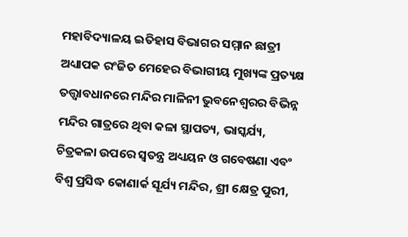ମହାବିଦ୍ୟାଳୟ ଇତିହାସ ବିଭାଗର ସମ୍ମାନ ଛାତ୍ରୀ ଅଧ୍ୟାପକ ରଂଜିତ ମେହେର ବିଭାଗୀୟ ମୁଖ୍ୟଙ୍କ ପ୍ରତ୍ୟକ୍ଷ ତତ୍ତ୍ୱାବଧାନରେ ମନ୍ଦିର ମାଳିନୀ ଭୁବନେଶ୍ୱରର ବିଭିନ୍ନ ମନ୍ଦିର ଗାତ୍ରରେ ଥିବା କଳା ସ୍ଥାପତ୍ୟ, ଭାସ୍କର୍ଯ୍ୟ, ଚିତ୍ରକଳା ଉପରେ ସ୍ୱତନ୍ତ୍ର ଅଧ୍ୟୟନ ଓ ଗବେଷଣା ଏବଂ ବିଶ୍ୱ ପ୍ରସିଦ୍ଧ କୋଣାର୍କ ସୂର୍ଯ୍ୟ ମନ୍ଦିର, ଶ୍ରୀ କ୍ଷେତ୍ର ପୁରୀ,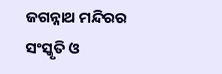ଜଗନ୍ନାଥ ମନ୍ଦିରର ସଂସ୍କୃତି ଓ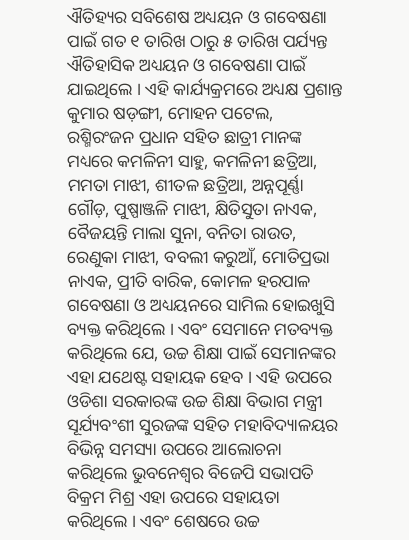ଐତିହ୍ୟର ସବିଶେଷ ଅଧ୍ୟୟନ ଓ ଗବେଷଣା ପାଇଁ ଗତ ୧ ତାରିଖ ଠାରୁ ୫ ତାରିଖ ପର୍ଯ୍ୟନ୍ତ ଐତିହାସିକ ଅଧ୍ୟୟନ ଓ ଗବେଷଣା ପାଇଁ ଯାଇଥିଲେ । ଏହି କାର୍ଯ୍ୟକ୍ରମରେ ଅଧ୍ୟକ୍ଷ ପ୍ରଶାନ୍ତ କୁମାର ଷଡ଼ଙ୍ଗୀ, ମୋହନ ପଟେଲ, ରଶ୍ମିରଂଜନ ପ୍ରଧାନ ସହିତ ଛାତ୍ରୀ ମାନଙ୍କ ମଧ୍ୟରେ କମଳିନୀ ସାହୁ, କମଳିନୀ ଛତ୍ରିଆ, ମମତା ମାଝୀ, ଶୀତଳ ଛତ୍ରିଆ, ଅନ୍ନପୂର୍ଣ୍ଣା ଗୌଡ଼, ପୁଷ୍ପାଞ୍ଜଳି ମାଝୀ, କ୍ଷିତିସୁତା ନାଏକ, ବୈଜୟନ୍ତି ମାଲା ସୁନା, ବନିତା ରାଉତ, ରେଣୁକା ମାଝୀ, ବବଲୀ କରୁଆଁ, ମୋତିପ୍ରଭା ନାଏକ, ପ୍ରୀତି ବାରିକ, କୋମଳ ହରପାଳ ଗବେଷଣା ଓ ଅଧ୍ୟୟନରେ ସାମିଲ ହୋଇଖୁସି ବ୍ୟକ୍ତ କରିଥିଲେ । ଏବଂ ସେମାନେ ମତବ୍ୟକ୍ତ କରିଥିଲେ ଯେ, ଉଚ୍ଚ ଶିକ୍ଷା ପାଇଁ ସେମାନଙ୍କର ଏହା ଯଥେଷ୍ଟ ସହାୟକ ହେବ । ଏହି ଉପରେ ଓଡିଶା ସରକାରଙ୍କ ଉଚ୍ଚ ଶିକ୍ଷା ବିଭାଗ ମନ୍ତ୍ରୀ ସୂର୍ଯ୍ୟବଂଶୀ ସୁରଜଙ୍କ ସହିତ ମହାବିଦ୍ୟାଳୟର ବିଭିନ୍ନ ସମସ୍ୟା ଉପରେ ଆଲୋଚନା କରିଥିଲେ ଭୁବନେଶ୍ୱର ବିଜେପି ସଭାପତି ବିକ୍ରମ ମିଶ୍ର ଏହା ଉପରେ ସହାୟତା କରିଥିଲେ । ଏବଂ ଶେଷରେ ଉଚ୍ଚ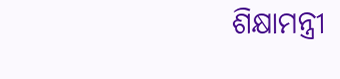ଶିକ୍ଷାମନ୍ତ୍ରୀ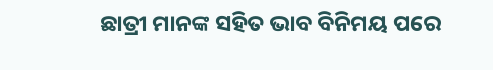ଛାତ୍ରୀ ମାନଙ୍କ ସହିତ ଭାବ ବିନିମୟ ପରେ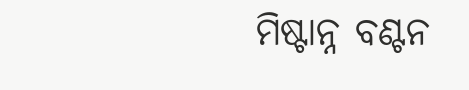ମିଷ୍ଟାନ୍ନ ବଣ୍ଟନ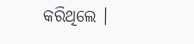କରିଥିଲେ ।